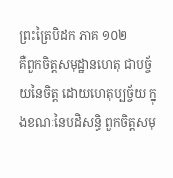ព្រះត្រៃបិដក ភាគ ១០២
គឺពួកចិត្តសមុដ្ឋានហេតុ ជាបច្ច័យនៃចិត្ត ដោយហេតុប្បច្ច័យ ក្នុងខណៈនៃបដិសន្ធិ ពួកចិត្តសមុ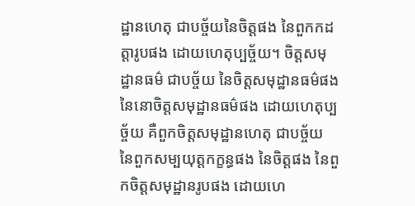ដ្ឋានហេតុ ជាបច្ច័យនៃចិត្តផង នៃពួកកដត្តារូបផង ដោយហេតុប្បច្ច័យ។ ចិត្តសមុដ្ឋានធម៌ ជាបច្ច័យ នៃចិត្តសមុដ្ឋានធម៌ផង នៃនោចិត្តសមុដ្ឋានធម៌ផង ដោយហេតុប្បច្ច័យ គឺពួកចិត្តសមុដ្ឋានហេតុ ជាបច្ច័យ នៃពួកសម្បយុត្តកក្ខន្ធផង នៃចិត្តផង នៃពួកចិត្តសមុដ្ឋានរូបផង ដោយហេ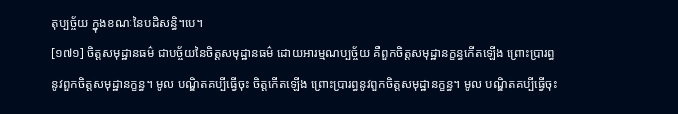តុប្បច្ច័យ ក្នុងខណៈនៃបដិសន្ធិ។បេ។
[១៧១] ចិត្តសមុដ្ឋានធម៌ ជាបច្ច័យនៃចិត្តសមុដ្ឋានធម៌ ដោយអារម្មណប្បច្ច័យ គឺពួកចិត្តសមុដ្ឋានក្ខន្ធកើតឡើង ព្រោះប្រារព្ធនូវពួកចិត្តសមុដ្ឋានក្ខន្ធ។ មូល បណ្ឌិតគប្បីធ្វើចុះ ចិត្តកើតឡើង ព្រោះប្រារព្ធនូវពួកចិត្តសមុដ្ឋានក្ខន្ធ។ មូល បណ្ឌិតគប្បីធ្វើចុះ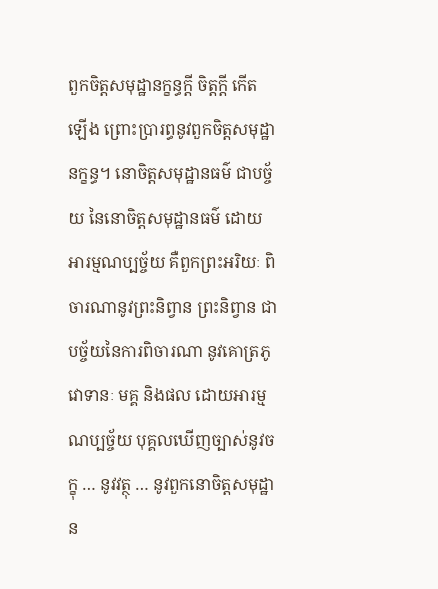ពួកចិត្តសមុដ្ឋានក្ខន្ធក្តី ចិត្តក្តី កើតឡើង ព្រោះប្រារព្ធនូវពួកចិត្តសមុដ្ឋានក្ខន្ធ។ នោចិត្តសមុដ្ឋានធម៌ ជាបច្ច័យ នៃនោចិត្តសមុដ្ឋានធម៌ ដោយអារម្មណប្បច្ច័យ គឺពួកព្រះអរិយៈ ពិចារណានូវព្រះនិព្វាន ព្រះនិព្វាន ជាបច្ច័យនៃការពិចារណា នូវគោត្រភូ វោទានៈ មគ្គ និងផល ដោយអារម្មណប្បច្ច័យ បុគ្គលឃើញច្បាស់នូវចក្ខុ … នូវវត្ថុ … នូវពួកនោចិត្តសមុដ្ឋាន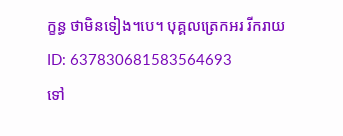ក្ខន្ធ ថាមិនទៀង។បេ។ បុគ្គលត្រេកអរ រីករាយ
ID: 637830681583564693
ទៅ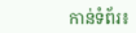កាន់ទំព័រ៖